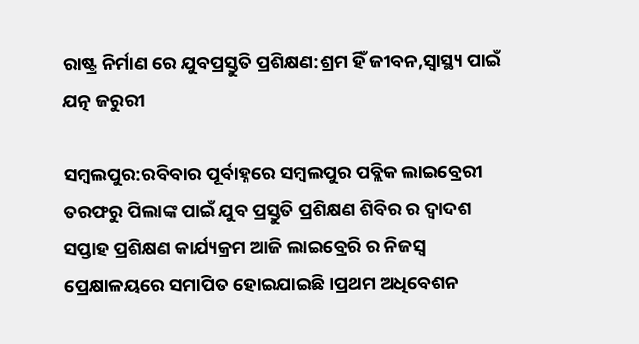ରାଷ୍ଟ୍ର ନିର୍ମାଣ ରେ ଯୁବପ୍ରସ୍ତୁତି ପ୍ରଶିକ୍ଷଣ:ଶ୍ରମ ହିଁ ଜୀବନ,ସ୍ୱାସ୍ଥ୍ୟ ପାଇଁ ଯତ୍ନ ଜରୁରୀ

ସମ୍ବଲପୁର:ରବିବାର ପୂର୍ବାହ୍ନରେ ସମ୍ବଲପୁର ପବ୍ଲିକ ଲାଇବ୍ରେରୀ ତରଫରୁ ପିଲାଙ୍କ ପାଇଁ ଯୁବ ପ୍ରସ୍ତୁତି ପ୍ରଶିକ୍ଷଣ ଶିବିର ର ଦ୍ୱାଦଶ ସପ୍ତାହ ପ୍ରଶିକ୍ଷଣ କାର୍ଯ୍ୟକ୍ରମ ଆଜି ଲାଇବ୍ରେରି ର ନିଜସ୍ୱ ପ୍ରେକ୍ଷାଳୟରେ ସମାପିତ ହୋଇଯାଇଛି।ପ୍ରଥମ ଅଧିବେଶନ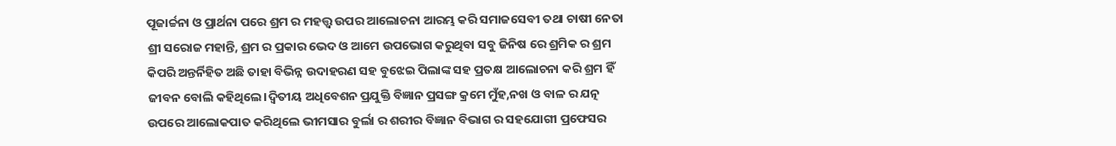ପୂଜାର୍ଚ୍ଚନା ଓ ପ୍ରାର୍ଥନା ପରେ ଶ୍ରମ ର ମହତ୍ତ୍ୱ ଉପର ଆଲୋଚନା ଆରମ୍ଭ କରି ସମାଜସେବୀ ତଥା ଚାଷୀ ନେତା ଶ୍ରୀ ସରୋଜ ମହାନ୍ତି, ଶ୍ରମ ର ପ୍ରକାର ଭେଦ ଓ ଆମେ ଉପଭୋଗ କରୁଥିବା ସବୁ ଜିନିଷ ରେ ଶ୍ରମିକ ର ଶ୍ରମ କିପରି ଅନ୍ତର୍ନିହିତ ଅଛି ତାହା ବିଭିନ୍ନ ଉଦାହରଣ ସହ ବୁଝେଇ ପିଲାଙ୍କ ସହ ପ୍ରତକ୍ଷ ଆଲୋଚନା କରି ଶ୍ରମ ହିଁ ଜୀବନ ବୋଲି କହିଥିଲେ।ଦ୍ଵିତୀୟ ଅଧିବେଶନ ପ୍ରଯୁକ୍ତି ବିଜ୍ଞାନ ପ୍ରସଙ୍ଗ କ୍ରମେ ମୁଁହ,ନଖ ଓ ବାଳ ର ଯତ୍ନ ଉପରେ ଆଲୋକପାତ କରିଥିଲେ ଭୀମସାର ବୁର୍ଲା ର ଶରୀର ବିଜ୍ଞାନ ବିଭାଗ ର ସହଯୋଗୀ ପ୍ରଫେସର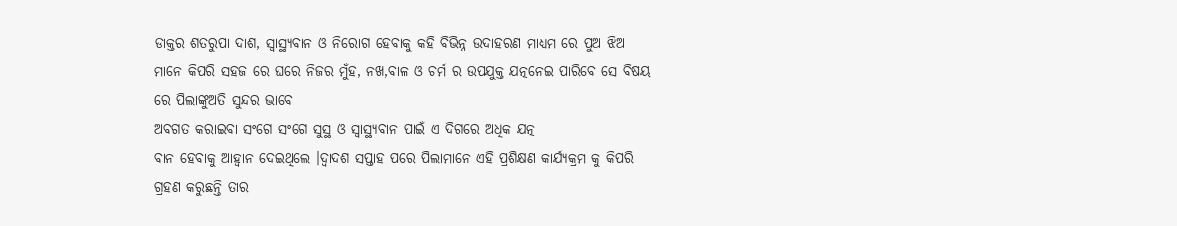ଡାକ୍ତର ଶତରୁପା ଦାଶ, ସ୍ୱାସ୍ଥ୍ୟବାନ ଓ ନିରୋଗ ହେବାକୁ କହି ବିଭିନ୍ନ ଉଦାହରଣ ମାଧ୍ୟମ ରେ ପୁଅ ଝିଅ ମାନେ କିପରି ସହଜ ରେ ଘରେ ନିଜର ମୁଁହ, ନଖ,ବାଳ ଓ ଚର୍ମ ର ଉପଯୁକ୍ତ ଯତ୍ନନେଇ ପାରିବେ ସେ ବିଷୟ ରେ ପିଲାଙ୍କୁଅତି ସୁନ୍ଦର ଭାବେ
ଅବଗତ କରାଇବା ସଂଗେ ସଂଗେ ସୁସ୍ଥ ଓ ସ୍ବାସ୍ଥ୍ୟବାନ ପାଇଁ ଏ ଦିଗରେ ଅଧିକ ଯତ୍ନ
ବାନ ହେବାକୁ ଆହ୍ୱାନ ଦେଇଥିଲେ ।ଦ୍ୱାଦଶ ସପ୍ତାହ ପରେ ପିଲାମାନେ ଏହି ପ୍ରଶିକ୍ଷଣ କାର୍ଯ୍ୟକ୍ରମ କୁ କିପରି ଗ୍ରହଣ କରୁଛନ୍ତି ତାର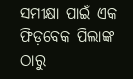ସମୀକ୍ଷା ପାଇଁ ଏକ ଫିଡ଼ବେକ ପିଲାଙ୍କ ଠାରୁ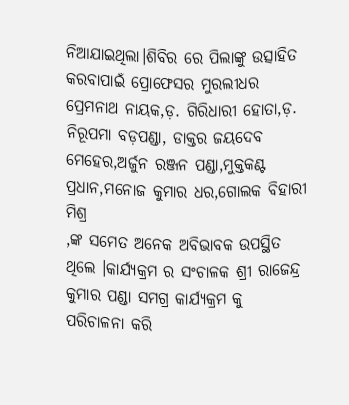ନିଆଯାଇଥିଲା।ଶିବିର ରେ ପିଲାଙ୍କୁ ଉତ୍ସାହିତ କରବାପାଇଁ ପ୍ରୋଫେସର ମୁରଲୀଧର ପ୍ରେମନାଥ ନାୟକ,ଡ଼. ଗିରିଧାରୀ ହୋତା,ଡ଼. ନିରୂପମା ବଡ଼ପଣ୍ଡା, ଡାକ୍ତର ଜୟଦେବ ମେହେର,ଅର୍ଜୁନ ରଞ୍ଜନ ପଣ୍ଡା,ମୁକ୍ତକଣ୍ଟ ପ୍ରଧାନ,ମନୋଜ କୁମାର ଧର,ଗୋଲକ ବିହାରୀ ମିଶ୍ର
,ଙ୍କ ସମେତ ଅନେକ ଅବିଭାବକ ଉପସ୍ଥିତ ଥିଲେ ।କାର୍ଯ୍ୟକ୍ରମ ର ସଂଚାଳକ ଶ୍ରୀ ରାଜେନ୍ଦ୍ର କୁମାର ପଣ୍ଡା ସମଗ୍ର କାର୍ଯ୍ୟକ୍ରମ କୁ ପରିଚାଳନା କରି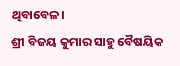ଥିବାବେଳ।
ଶ୍ରୀ ବିଜୟ କୁମାର ସାହୁ ବୈଷୟିକ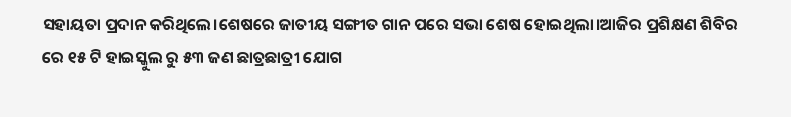ସହାୟତା ପ୍ରଦାନ କରିଥିଲେ।ଶେଷରେ ଜାତୀୟ ସଙ୍ଗୀତ ଗାନ ପରେ ସଭା ଶେଷ ହୋଇଥିଲା।ଆଜିର ପ୍ରଶିକ୍ଷଣ ଶିବିର ରେ ୧୫ ଟି ହାଇସ୍କୁଲ ରୁ ୫୩ ଜଣ ଛାତ୍ରଛାତ୍ରୀ ଯୋଗ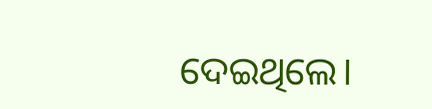ଦେଇଥିଲେ।